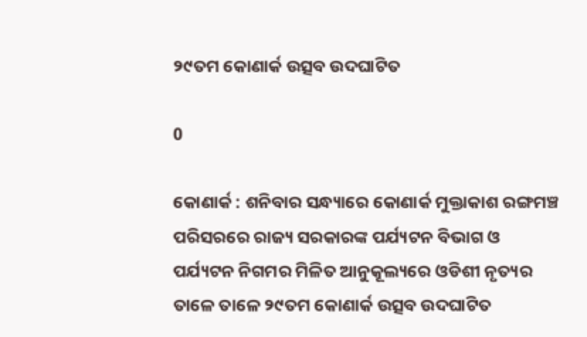୨୯ତମ କୋଣାର୍କ ଉତ୍ସବ ଉଦଘାଟିତ

0

କୋଣାର୍କ : ଶନିବାର ସନ୍ଧ୍ୟାରେ କୋଣାର୍କ ମୁକ୍ତାକାଶ ରଙ୍ଗମଞ୍ଚ ପରିସରରେ ରାଜ୍ୟ ସରକାରଙ୍କ ପର୍ଯ୍ୟଟନ ବିଭାଗ ଓ ପର୍ଯ୍ୟଟନ ନିଗମର ମିଳିତ ଆନୁକୂଲ୍ୟରେ ଓଡିଶୀ ନୃତ୍ୟର ତାଳେ ତାଳେ ୨୯ତମ କୋଣାର୍କ ଉତ୍ସବ ଉଦଘାଟିତ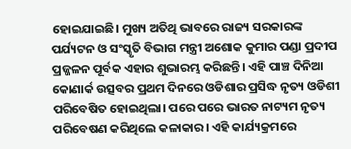ହୋଇଯାଇଛି। ମୁଖ୍ୟ ଅତିଥି ଭାବରେ ରାଜ୍ୟ ସରକାରଙ୍କ ପର୍ଯ୍ୟଟନ ଓ ସଂସ୍କୃତି ବିଭାଗ ମନ୍ତ୍ରୀ ଅଶୋକ କୁମାର ପଣ୍ଡା ପ୍ରଦୀପ ପ୍ରଜ୍ଜଳନ ପୂର୍ବକ ଏହାର ଶୁଭାରମ୍ଭ କରିଛନ୍ତି। ଏହି ପାଞ୍ଚ ଦିନିଆ କୋଣାର୍କ ଉତ୍ସବର ପ୍ରଥମ ଦିନରେ ଓଡିଶାର ପ୍ରସିଦ୍ଧ ନୃତ୍ୟ ଓଡିଶୀ ପରିବେଷିତ ହୋଇଥିଲା। ପରେ ପରେ ଭାରତ ନାଟ୍ୟମ ନୃତ୍ୟ ପରିବେଷଣ କରିଥିଲେ କଳାକାର। ଏହି କାର୍ଯ୍ୟକ୍ରମରେ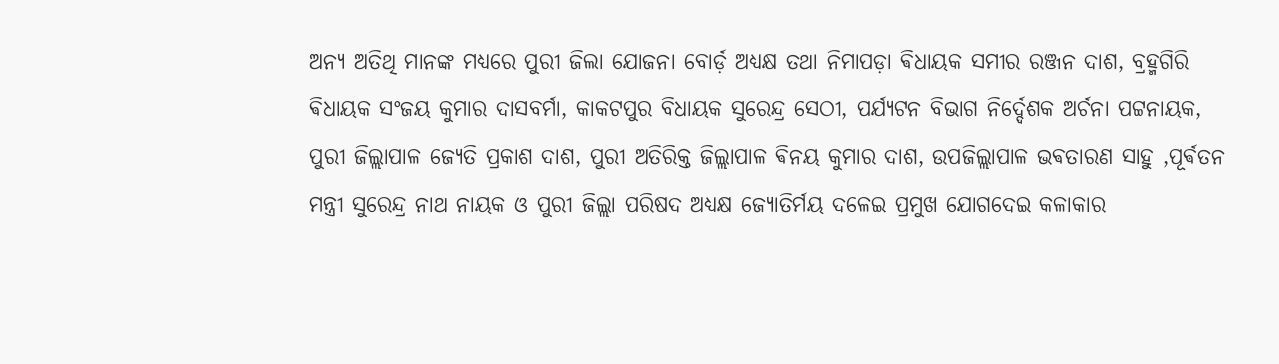ଅନ୍ୟ ଅତିଥି ମାନଙ୍କ ମଧ୍ୟରେ ପୁରୀ ଜିଲା ଯୋଜନା ବୋର୍ଡ଼ ଅଧ୍ୟକ୍ଷ ତଥା ନିମାପଡ଼ା ଵିଧାୟକ ସମୀର ରଞ୍ଜନ ଦାଶ, ବ୍ରହ୍ମଗିରି ଵିଧାୟକ ସଂଜୟ କୁମାର ଦାସବର୍ମା, କାକଟପୁର ବିଧାୟକ ସୁରେନ୍ଦ୍ର ସେଠୀ, ପର୍ଯ୍ୟଟନ ବିଭାଗ ନିର୍ଦ୍ଦେଶକ ଅର୍ଚନା ପଟ୍ଟନାୟକ, ପୁରୀ ଜିଲ୍ଲାପାଳ ଜ୍ୟେତି ପ୍ରକାଶ ଦାଶ, ପୁରୀ ଅତିରିକ୍ତ ଜିଲ୍ଲାପାଳ ଵିନୟ କୁମାର ଦାଶ, ଉପଜିଲ୍ଲାପାଳ ଭଵତାରଣ ସାହୁ ,ପୂର୍ଵତନ ମନ୍ତ୍ରୀ ସୁରେନ୍ଦ୍ର ନାଥ ନାୟକ ଓ ପୁରୀ ଜିଲ୍ଲା ପରିଷଦ ଅଧ୍ୟକ୍ଷ ଜ୍ୟୋତିର୍ମୟ ଦଳେଇ ପ୍ରମୁଖ ଯୋଗଦେଇ କଳାକାର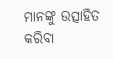ମାନଙ୍କୁ ଉତ୍ସାହିତ କରିବା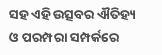ସହ ଏହି ଉତ୍ସବର ଐତିହ୍ୟ ଓ ପରମ୍ପରା ସମ୍ପର୍କରେ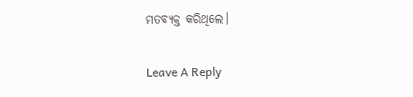ମତବ୍ୟକ୍ତ କରିଥିଲେ।

Leave A Reply